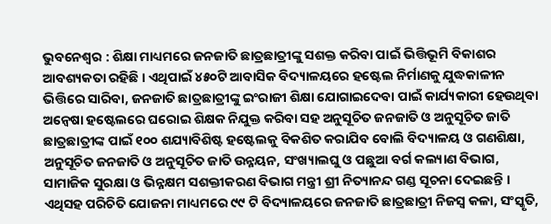ଭୁବନେଶ୍ୱର : ଶିକ୍ଷା ମାଧ୍ୟମରେ ଜନଜାତି ଛାତ୍ରଛାତ୍ରୀଙ୍କୁ ସଶକ୍ତ କରିବା ପାଇଁ ଭିତ୍ତିଭୂମି ବିକାଶର ଆବଶ୍ୟକତା ରହିଛି । ଏଥିପାଇଁ ୪୫୦ଟି ଆବାସିକ ବିଦ୍ୟାଳୟରେ ହଷ୍ଟେଲ ନିର୍ମାଣକୁ ଯୁଦ୍ଧକାଳୀନ ଭିତ୍ତିରେ ସାରିବା, ଜନଜାତି ଛାତ୍ରଛାତ୍ରୀଙ୍କୁ ଇଂରାଜୀ ଶିକ୍ଷା ଯୋଗାଇଦେବା ପାଇଁ କାର୍ଯ୍ୟକାରୀ ହେଉଥିବା ଅନ୍ବେଷା ହଷ୍ଟେଲରେ ଘରୋଇ ଶିକ୍ଷକ ନିଯୁକ୍ତ କରିବା ସହ ଅନୁସୂଚିତ ଜନଜାତି ଓ ଅନୁସୂଚିତ ଜାତି ଛାତ୍ରଛାତ୍ରୀଙ୍କ ପାଇଁ ୧୦୦ ଶଯ୍ୟାବିଶିଷ୍ଟ ହଷ୍ଟେଲକୁ ବିକଶିତ କରାଯିବ ବୋଲି ବିଦ୍ୟାଳୟ ଓ ଗଣଶିକ୍ଷା, ଅନୁସୂଚିତ ଜନଜାତି ଓ ଅନୁସୂଚିତ ଜାତି ଉନ୍ନୟନ, ସଂଖ୍ୟାଲଘୁ ଓ ପଛୁଆ ବର୍ଗ କଲ୍ୟାଣ ବିଭାଗ, ସାମାଜିକ ସୁରକ୍ଷା ଓ ଭିନ୍ନକ୍ଷମ ସଶକ୍ତୀକରଣ ବିଭାଗ ମନ୍ତ୍ରୀ ଶ୍ରୀ ନିତ୍ୟାନନ୍ଦ ଗଣ୍ଡ ସୂଚନା ଦେଇଛନ୍ତି । ଏଥିସହ ପରିଚିତି ଯୋଜନା ମାଧ୍ୟମରେ ୯୯ ଟି ବିଦ୍ୟାଳୟରେ ଜନଜାତି ଛାତ୍ରଛାତ୍ରୀ ନିଜସ୍ୱ କଳା, ସଂସ୍କୃତି,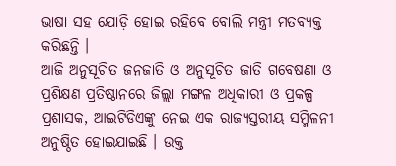ଭାଷା ସହ ଯୋଡ଼ି ହୋଇ ରହିବେ ବୋଲି ମନ୍ତ୍ରୀ ମତବ୍ୟକ୍ତ କରିଛନ୍ତି ।
ଆଜି ଅନୁସୂଚିତ ଜନଜାତି ଓ ଅନୁସୂଚିତ ଜାତି ଗବେଷଣା ଓ ପ୍ରଶିକ୍ଷଣ ପ୍ରତିଷ୍ଠାନରେ ଜିଲ୍ଲା ମଙ୍ଗଳ ଅଧିକାରୀ ଓ ପ୍ରକଳ୍ପ ପ୍ରଶାସକ, ଆଇଟିଡିଏଙ୍କୁ ନେଇ ଏକ ରାଜ୍ୟସ୍ତରୀୟ ସମ୍ମିଳନୀ ଅନୁଷ୍ଠିତ ହୋଇଯାଇଛି । ଉକ୍ତ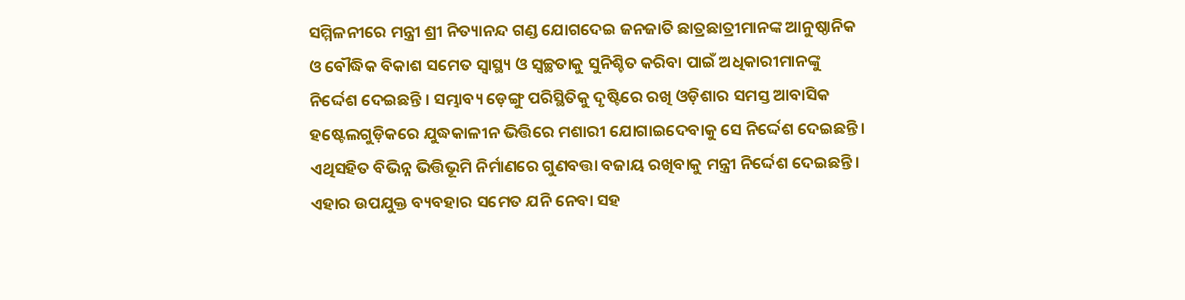ସମ୍ମିଳନୀରେ ମନ୍ତ୍ରୀ ଶ୍ରୀ ନିତ୍ୟାନନ୍ଦ ଗଣ୍ଡ ଯୋଗଦେଇ ଜନଜାତି ଛାତ୍ରଛାତ୍ରୀମାନଙ୍କ ଆନୁଷ୍ଠାନିକ ଓ ବୌଦ୍ଧିକ ବିକାଶ ସମେତ ସ୍ୱାସ୍ଥ୍ୟ ଓ ସ୍ୱଚ୍ଛତାକୁ ସୁନିଶ୍ଚିତ କରିବା ପାଇଁ ଅଧିକାରୀମାନଙ୍କୁ ନିର୍ଦ୍ଦେଶ ଦେଇଛନ୍ତି । ସମ୍ଭାବ୍ୟ ଡ଼େଙ୍ଗୁ ପରିସ୍ଥିତିକୁ ଦୃଷ୍ଟିରେ ରଖି ଓଡ଼ିଶାର ସମସ୍ତ ଆବାସିକ ହଷ୍ଟେଲଗୁଡ଼ିକରେ ଯୁଦ୍ଧକାଳୀନ ଭିତ୍ତିରେ ମଶାରୀ ଯୋଗାଇଦେବାକୁ ସେ ନିର୍ଦ୍ଦେଶ ଦେଇଛନ୍ତି ।
ଏଥିସହିତ ବିଭିନ୍ନ ଭିତ୍ତିଭୂମି ନିର୍ମାଣରେ ଗୁଣବତ୍ତା ବଜାୟ ରଖିବାକୁ ମନ୍ତ୍ରୀ ନିର୍ଦ୍ଦେଶ ଦେଇଛନ୍ତି । ଏହାର ଉପଯୁକ୍ତ ବ୍ୟବହାର ସମେତ ଯନି ନେବା ସହ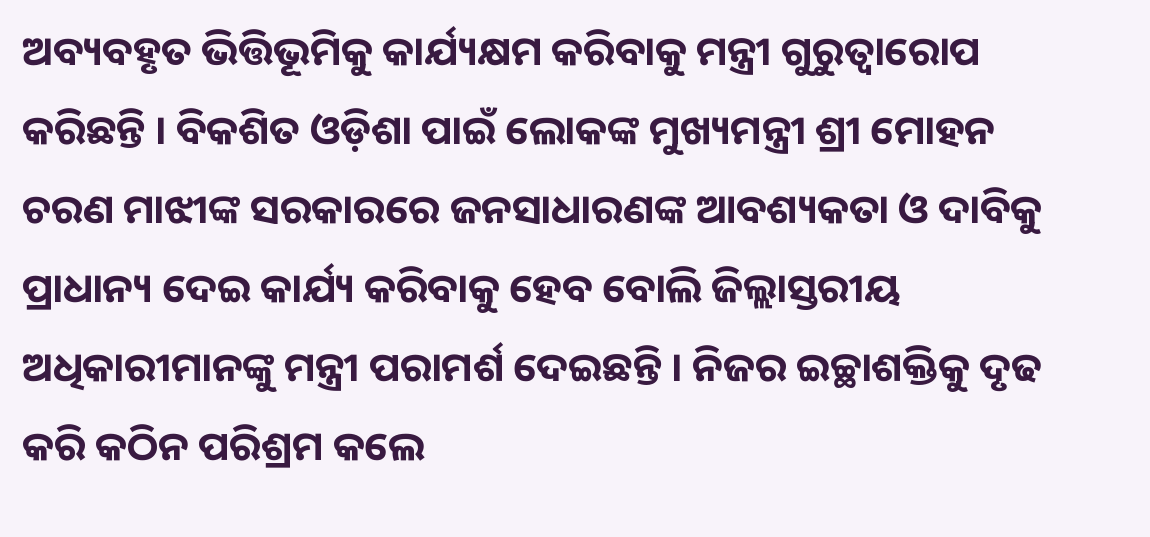ଅବ୍ୟବହୃତ ଭିତ୍ତିଭୂମିକୁ କାର୍ଯ୍ୟକ୍ଷମ କରିବାକୁ ମନ୍ତ୍ରୀ ଗୁରୁତ୍ୱାରୋପ କରିଛନ୍ତି । ବିକଶିତ ଓଡ଼ିଶା ପାଇଁ ଲୋକଙ୍କ ମୁଖ୍ୟମନ୍ତ୍ରୀ ଶ୍ରୀ ମୋହନ ଚରଣ ମାଝୀଙ୍କ ସରକାରରେ ଜନସାଧାରଣଙ୍କ ଆବଶ୍ୟକତା ଓ ଦାବିକୁ ପ୍ରାଧାନ୍ୟ ଦେଇ କାର୍ଯ୍ୟ କରିବାକୁ ହେବ ବୋଲି ଜିଲ୍ଲାସ୍ତରୀୟ ଅଧିକାରୀମାନଙ୍କୁ ମନ୍ତ୍ରୀ ପରାମର୍ଶ ଦେଇଛନ୍ତି । ନିଜର ଇଚ୍ଛାଶକ୍ତିକୁ ଦୃଢ କରି କଠିନ ପରିଶ୍ରମ କଲେ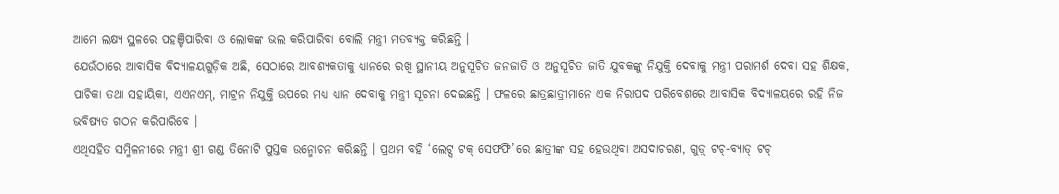ଆମେ ଲକ୍ଷ୍ୟ ସ୍ଥଳରେ ପହଞ୍ଚିପାରିବା ଓ ଲୋକଙ୍କ ଭଲ କରିପାରିବା ବୋଲି ମନ୍ତ୍ରୀ ମତବ୍ୟକ୍ତ କରିଛନ୍ତି ।
ଯେଉଁଠାରେ ଆବାସିକ ବିଦ୍ୟାଳୟଗୁଡ଼ିକ ଅଛି, ସେଠାରେ ଆବଶ୍ୟକତାକୁ ଧ୍ୟାନରେ ରଖି ସ୍ଥାନୀୟ ଅନୁସୂଚିତ ଜନଜାତି ଓ ଅନୁସୂଚିତ ଜାତି ଯୁବକଙ୍କୁ ନିଯୁକ୍ତି ଦେବାକୁ ମନ୍ତ୍ରୀ ପରାମର୍ଶ ଦେବା ସହ ଶିକ୍ଷକ, ପାଚିକା ତଥା ସହାୟିକା, ଏଏନଏମ୍, ମାଟ୍ରନ ନିଯୁକ୍ତି ଉପରେ ମଧ୍ୟ ଧ୍ୟାନ ଦେବାକୁ ମନ୍ତ୍ରୀ ସୂଚନା ଦେଇଛନ୍ତି । ଫଳରେ ଛାତ୍ରଛାତ୍ରୀମାନେ ଏକ ନିରାପଦ ପରିବେଶରେ ଆବାସିକ ବିଦ୍ୟାଳୟରେ ରହି ନିଜ ଭବିଷ୍ୟତ ଗଠନ କରିପାରିବେ ।
ଏଥିସହିତ ସମ୍ମିଳନୀରେ ମନ୍ତ୍ରୀ ଶ୍ରୀ ଗଣ୍ଡ ତିନୋଟି ପୁସ୍ତକ ଉନ୍ମୋଚନ କରିଛନ୍ତି । ପ୍ରଥମ ବହି ‘ଲେଟ୍ସ ଟକ୍ ସେଫଫି’ରେ ଛାତ୍ରୀଙ୍କ ସହ ହେଉଥିବା ଅସଦାଚରଣ, ଗୁଡ଼୍ ଟଚ୍-ବ୍ୟାଡ୍ ଟଚ୍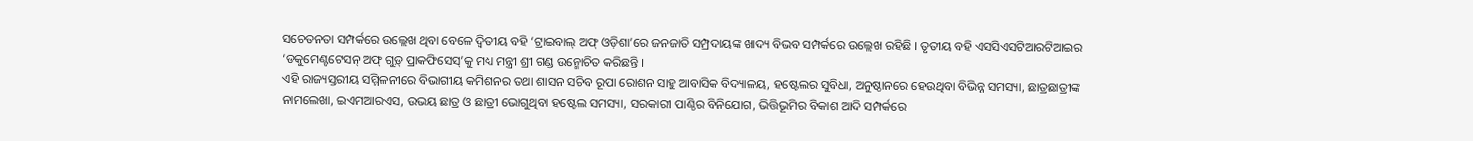ସଚେତନତା ସମ୍ପର୍କରେ ଉଲ୍ଲେଖ ଥିବା ବେଳେ ଦ୍ୱିତୀୟ ବହି ‘ଟ୍ରାଇବାଲ୍ ଅଫ୍ ଓଡ଼ିଶା’ରେ ଜନଜାତି ସମ୍ପ୍ରଦାୟଙ୍କ ଖାଦ୍ୟ ବିଭବ ସମ୍ପର୍କରେ ଉଲ୍ଲେଖ ରହିଛି । ତୃତୀୟ ବହି ଏସସିଏସଟିଆରଟିଆଇର ‘ଡକୁମେଣ୍ଟଟେସନ୍ ଅଫ୍ ଗୁଡ଼୍ ପ୍ରାକଫିସେସ୍’କୁ ମଧ୍ୟ ମନ୍ତ୍ରୀ ଶ୍ରୀ ଗଣ୍ଡ ଉନ୍ମୋଚିତ କରିଛନ୍ତି ।
ଏହି ରାଜ୍ୟସ୍ତରୀୟ ସମ୍ମିଳନୀରେ ବିଭାଗୀୟ କମିଶନର ତଥା ଶାସନ ସଚିବ ରୂପା ରୋଶନ ସାହୁ ଆବାସିକ ବିଦ୍ୟାଳୟ, ହଷ୍ଟେଲର ସୁବିଧା, ଅନୁଷ୍ଠାନରେ ହେଉଥିବା ବିଭିନ୍ନ ସମସ୍ୟା, ଛାତ୍ରଛାତ୍ରୀଙ୍କ ନାମଲେଖା, ଇଏମଆରଏସ, ଉଭୟ ଛାତ୍ର ଓ ଛାତ୍ରୀ ଭୋଗୁଥିବା ହଷ୍ଟେଲ ସମସ୍ୟା, ସରକାରୀ ପାଣ୍ଠିର ବିନିଯୋଗ, ଭିତ୍ତିଭୂମିର ବିକାଶ ଆଦି ସମ୍ପର୍କରେ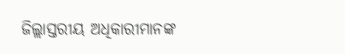ଜିଲ୍ଲାସ୍ତରୀୟ ଅଧିକାରୀମାନଙ୍କ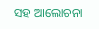ସହ ଆଲୋଚନା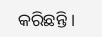କରିଛନ୍ତି ।